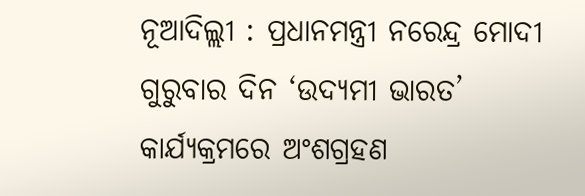ନୂଆଦିଲ୍ଲୀ : ପ୍ରଧାନମନ୍ତ୍ରୀ ନରେନ୍ଦ୍ର ମୋଦୀ ଗୁରୁବାର ଦିନ ‘ଉଦ୍ୟମୀ ଭାରତ’ କାର୍ଯ୍ୟକ୍ରମରେ ଅଂଶଗ୍ରହଣ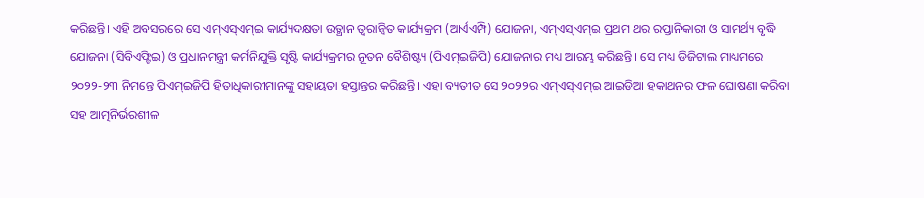କରିଛନ୍ତି। ଏହି ଅବସରରେ ସେ ଏମ୍ଏସ୍ଏମ୍ଇ କାର୍ଯ୍ୟଦକ୍ଷତା ଉତ୍ଥାନ ତ୍ୱରାନ୍ୱିତ କାର୍ଯ୍ୟକ୍ରମ (ଆର୍ଏଏମ୍ପି) ଯୋଜନା, ଏମ୍ଏସ୍ଏମ୍ଇ ପ୍ରଥମ ଥର ରପ୍ତାନିକାରୀ ଓ ସାମର୍ଥ୍ୟ ବୃଦ୍ଧି ଯୋଜନା (ସିବିଏଫ୍ଟିଇ) ଓ ପ୍ରଧାନମନ୍ତ୍ରୀ କର୍ମନିଯୁକ୍ତି ସୃଷ୍ଟି କାର୍ଯ୍ୟକ୍ରମର ନୂତନ ବୈଶିଷ୍ଟ୍ୟ (ପିଏମ୍ଇଜିପି) ଯୋଜନାର ମଧ୍ୟ ଆରମ୍ଭ କରିଛନ୍ତି। ସେ ମଧ୍ୟ ଡିଜିଟାଲ ମାଧ୍ୟମରେ ୨୦୨୨-୨୩ ନିମନ୍ତେ ପିଏମ୍ଇଜିପି ହିତାଧିକାରୀମାନଙ୍କୁ ସହାୟତା ହସ୍ତାନ୍ତର କରିଛନ୍ତି। ଏହା ବ୍ୟତୀତ ସେ ୨୦୨୨ର ଏମ୍ଏସ୍ଏମ୍ଇ ଆଇଡିଆ ହକାଥନର ଫଳ ଘୋଷଣା କରିବା ସହ ଆତ୍ମନିର୍ଭରଶୀଳ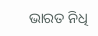ଭାରତ ନିଧି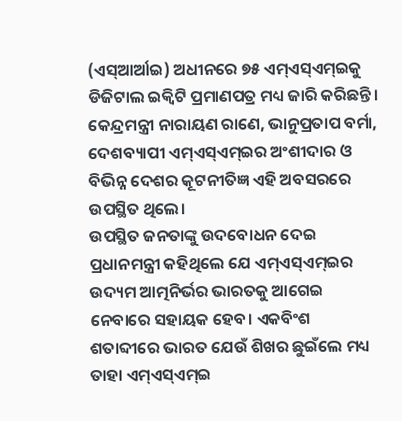(ଏସ୍ଆର୍ଆଇ) ଅଧୀନରେ ୭୫ ଏମ୍ଏସ୍ଏମ୍ଇକୁ ଡିଜିଟାଲ ଇକ୍ବିଟି ପ୍ରମାଣପତ୍ର ମଧ୍ୟ ଜାରି କରିଛନ୍ତି। କେନ୍ଦ୍ରମନ୍ତ୍ରୀ ନାରାୟଣ ରାଣେ, ଭାନୁପ୍ରତାପ ବର୍ମା, ଦେଶବ୍ୟାପୀ ଏମ୍ଏସ୍ଏମ୍ଇର ଅଂଶୀଦାର ଓ ବିଭିନ୍ନ ଦେଶର କୂଟନୀତିଜ୍ଞ ଏହି ଅବସରରେ ଉପସ୍ଥିତ ଥିଲେ।
ଉପସ୍ଥିତ ଜନତାଙ୍କୁ ଉଦବୋଧନ ଦେଇ ପ୍ରଧାନମନ୍ତ୍ରୀ କହିଥିଲେ ଯେ ଏମ୍ଏସ୍ଏମ୍ଇର ଉଦ୍ୟମ ଆତ୍ମନିର୍ଭର ଭାରତକୁ ଆଗେଇ ନେବାରେ ସହାୟକ ହେବ। ଏକବିଂଶ ଶତାବ୍ଦୀରେ ଭାରତ ଯେଉଁ ଶିଖର ଛୁଇଁଲେ ମଧ୍ୟ ତାହା ଏମ୍ଏସ୍ଏମ୍ଇ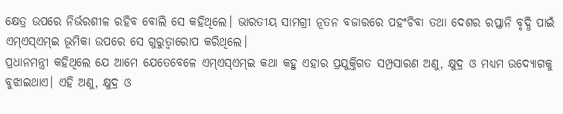କ୍ଷେତ୍ର ଉପରେ ନିର୍ଭରଶୀଳ ରହିବ ବୋଲି ସେ କହିଥିଲେ। ଭାରତୀୟ ସାମଗ୍ରୀ ନୂତନ ବଜାରରେ ପହଂଚିବା ତଥା ଦେଶର ରପ୍ତାନି ବୃଦ୍ଧି ପାଇଁ ଏମ୍ଏସ୍ଏମ୍ଇ ଭୂମିକା ଉପରେ ସେ ଗୁରୁତ୍ୱାରୋପ କରିଥିଲେ।
ପ୍ରଧାନମନ୍ତ୍ରୀ କହିଥିଲେ ଯେ ଆମେ ଯେତେବେଳେ ଏମ୍ଏସ୍ଏମ୍ଇ କଥା କହୁ ଏହାର ପ୍ରଯୁକ୍ତିଗତ ସମ୍ପ୍ରସାରଣ ଅଣୁ, କ୍ଷୁଦ୍ର ଓ ମଧ୍ୟମ ଉଦ୍ୟୋଗକୁ ବୁଝାଇଥାଏ। ଏହି ଅଣୁ, କ୍ଷୁଦ୍ର ଓ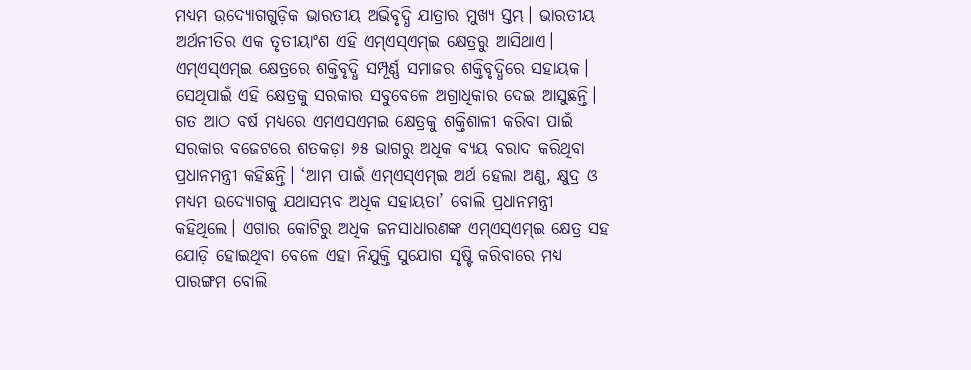ମଧ୍ୟମ ଉଦ୍ୟୋଗଗୁଡ଼ିକ ଭାରତୀୟ ଅଭିବୃଦ୍ଧି ଯାତ୍ରାର ମୁଖ୍ୟ ସ୍ତମ୍ଭ। ଭାରତୀୟ ଅର୍ଥନୀତିର ଏକ ତୃତୀୟାଂଶ ଏହି ଏମ୍ଏସ୍ଏମ୍ଇ କ୍ଷେତ୍ରରୁ ଆସିଥାଏ। ଏମ୍ଏସ୍ଏମ୍ଇ କ୍ଷେତ୍ରରେ ଶକ୍ତିବୃଦ୍ଧି ସମ୍ପୂର୍ଣ୍ଣ ସମାଜର ଶକ୍ତିବୃଦ୍ଧିରେ ସହାୟକ। ସେଥିପାଇଁ ଏହି କ୍ଷେତ୍ରକୁ ସରକାର ସବୁବେଳେ ଅଗ୍ରାଧିକାର ଦେଇ ଆସୁଛନ୍ତି। ଗତ ଆଠ ବର୍ଷ ମଧ୍ୟରେ ଏମଏସଏମଇ କ୍ଷେତ୍ରକୁ ଶକ୍ତିଶାଳୀ କରିବା ପାଇଁ ସରକାର ବଜେଟରେ ଶତକଡ଼ା ୬୫ ଭାଗରୁ ଅଧିକ ବ୍ୟୟ ବରାଦ କରିଥିବା ପ୍ରଧାନମନ୍ତ୍ରୀ କହିଛନ୍ତି। ‘ଆମ ପାଇଁ ଏମ୍ଏସ୍ଏମ୍ଇ ଅର୍ଥ ହେଲା ଅଣୁ, କ୍ଷୁଦ୍ର ଓ ମଧ୍ୟମ ଉଦ୍ୟୋଗକୁ ଯଥାସମ୍ଭବ ଅଧିକ ସହାୟତା’ ବୋଲି ପ୍ରଧାନମନ୍ତ୍ରୀ କହିଥିଲେ। ଏଗାର କୋଟିରୁ ଅଧିକ ଜନସାଧାରଣଙ୍କ ଏମ୍ଏସ୍ଏମ୍ଇ କ୍ଷେତ୍ର ସହ ଯୋଡ଼ି ହୋଇଥିବା ବେଳେ ଏହା ନିଯୁକ୍ତି ସୁଯୋଗ ସୃଷ୍ଟି କରିବାରେ ମଧ୍ୟ ପାରଙ୍ଗମ ବୋଲି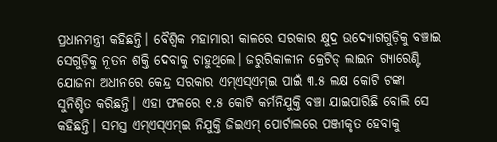ପ୍ରଧାନମନ୍ତ୍ରୀ କହିଛନ୍ତି। ବୈଶ୍ୱିକ ମହାମାରୀ କାଳରେ ସରକାର କ୍ଷୁଦ୍ର ଉଦ୍ୟୋଗଗୁଡ଼ିକୁ ବଞ୍ଚାଇ ସେଗୁଡ଼ିକୁ ନୂତନ ଶକ୍ତି ଦେବାକୁ ଚାହୁଥିଲେ। ଜରୁରିକାଳୀନ କ୍ରେଟିଡ୍ ଲାଇନ ଗ୍ୟାରେଣ୍ଟି ଯୋଜନା ଅଧୀନରେ କେନ୍ଦ୍ର ସରକାର ଏମ୍ଏସ୍ଏମ୍ଇ ପାଇଁ ୩.୫ ଲକ୍ଷ କୋଟି ଟଙ୍କା ସୁନିଶ୍ଚିତ କରିଛନ୍ତି। ଏହା ଫଳରେ ୧.୫ କୋଟି କର୍ମନିଯୁକ୍ତି ବଞ୍ଚା ଯାଇପାରିଛି ବୋଲି ସେ କହିଛନ୍ତି। ସମସ୍ତ ଏମ୍ଏସ୍ଏମ୍ଇ ନିଯୁକ୍ତି ଜିଇଏମ୍ ପୋର୍ଟାଲରେ ପଞ୍ଜୀକୃତ ହେବାକୁ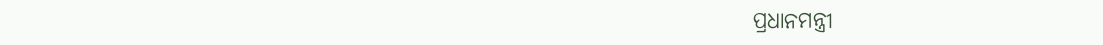ପ୍ରଧାନମନ୍ତ୍ରୀ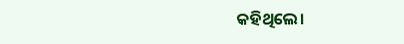କହିଥିଲେ।